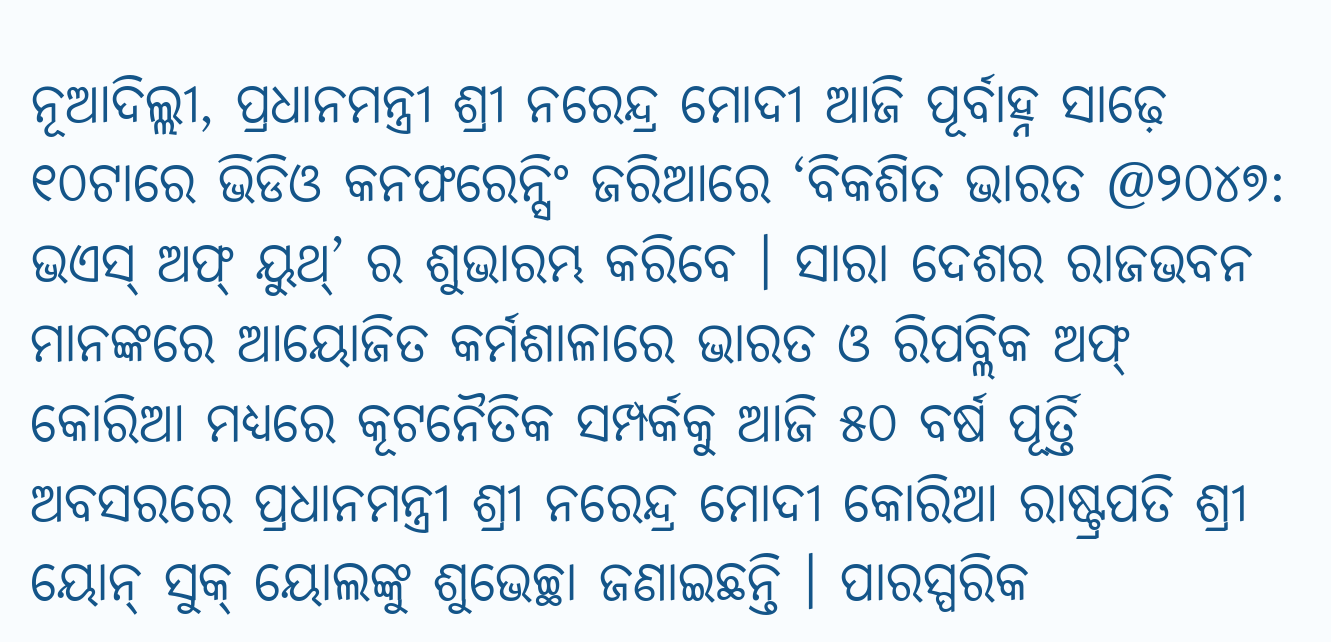ନୂଆଦିଲ୍ଲୀ, ପ୍ରଧାନମନ୍ତ୍ରୀ ଶ୍ରୀ ନରେନ୍ଦ୍ର ମୋଦୀ ଆଜି ପୂର୍ବାହ୍ନ ସାଢ଼େ ୧୦ଟାରେ ଭିଡିଓ କନଫରେନ୍ସିଂ ଜରିଆରେ ‘ବିକଶିତ ଭାରତ @୨୦୪୭: ଭଏସ୍ ଅଫ୍ ୟୁଥ୍’ ର ଶୁଭାରମ୍ଭ କରିବେ । ସାରା ଦେଶର ରାଜଭବନ ମାନଙ୍କରେ ଆୟୋଜିତ କର୍ମଶାଳାରେ ଭାରତ ଓ ରିପବ୍ଲିକ ଅଫ୍ କୋରିଆ ମଧ୍ୟରେ କୂଟନୈତିକ ସମ୍ପର୍କକୁ ଆଜି ୫୦ ବର୍ଷ ପୂର୍ତ୍ତି ଅବସରରେ ପ୍ରଧାନମନ୍ତ୍ରୀ ଶ୍ରୀ ନରେନ୍ଦ୍ର ମୋଦୀ କୋରିଆ ରାଷ୍ଟ୍ରପତି ଶ୍ରୀ ୟୋନ୍ ସୁକ୍ ୟୋଲଙ୍କୁ ଶୁଭେଚ୍ଛା ଜଣାଇଛନ୍ତି । ପାରସ୍ପରିକ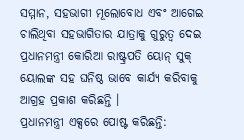ସମ୍ମାନ, ସହଭାଗୀ ମୂଲୋବୋଧ ଏବଂ ଆଗେଇ ଚାଲିଥିବା ସହଭାଗିତାର ଯାତ୍ରାକୁ ଗୁରୁତ୍ୱ ଦେଇ ପ୍ରଧାନମନ୍ତ୍ରୀ କୋରିଆ ରାଷ୍ଟ୍ରପତି ୟୋନ୍ ସୁକ୍ ୟୋଲଙ୍କ ସହ ଘନିଷ୍ଠ ଭାବେ କାର୍ଯ୍ୟ କରିବାକୁ ଆଗ୍ରହ ପ୍ରକାଶ କରିଛନ୍ତି ।
ପ୍ରଧାନମନ୍ତ୍ରୀ ଏକ୍ସରେ ପୋଷ୍ଟ କରିଛନ୍ତି: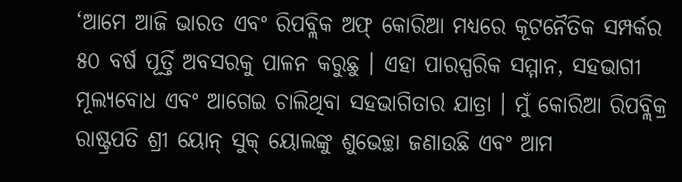‘ଆମେ ଆଜି ଭାରତ ଏବଂ ରିପବ୍ଲିକ ଅଫ୍ କୋରିଆ ମଧ୍ୟରେ କୂଟନୈତିକ ସମ୍ପର୍କର ୫୦ ବର୍ଷ ପୂର୍ତ୍ତି ଅବସରକୁ ପାଳନ କରୁଛୁ । ଏହା ପାରସ୍ପରିକ ସମ୍ମାନ, ସହଭାଗୀ ମୂଲ୍ୟବୋଧ ଏବଂ ଆଗେଇ ଚାଲିଥିବା ସହଭାଗିତାର ଯାତ୍ରା । ମୁଁ କୋରିଆ ରିପବ୍ଲିକ୍ର ରାଷ୍ଟ୍ରପତି ଶ୍ରୀ ୟୋନ୍ ସୁକ୍ ୟୋଲଙ୍କୁ ଶୁଭେଚ୍ଛା ଜଣାଉଛି ଏବଂ ଆମ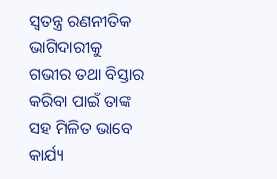ସ୍ୱତନ୍ତ୍ର ରଣନୀତିକ ଭାଗିଦାରୀକୁ ଗଭୀର ତଥା ବିସ୍ତାର କରିବା ପାଇଁ ତାଙ୍କ ସହ ମିଳିତ ଭାବେ କାର୍ଯ୍ୟ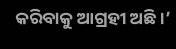କରିବାକୁ ଆଗ୍ରହୀ ଅଛି ।’